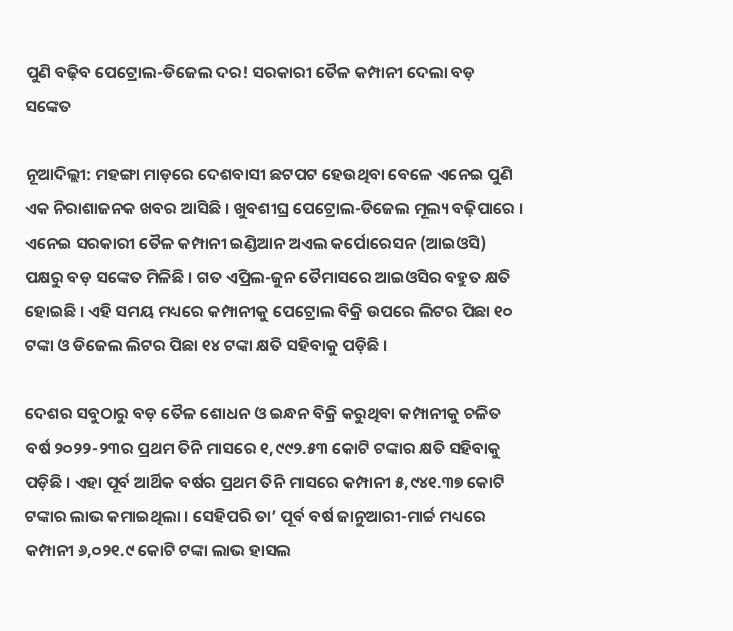ପୁଣି ବଢ଼ିବ ପେଟ୍ରୋଲ-ଡିଜେଲ ଦର! ସରକାରୀ ତୈଳ କମ୍ପାନୀ ଦେଲା ବଡ଼ ସଙ୍କେତ

ନୂଆଦିଲ୍ଲୀ: ମହଙ୍ଗା ମାଡ଼ରେ ଦେଶବାସୀ ଛଟପଟ ହେଉଥିବା ବେଳେ ଏନେଇ ପୁଣି ଏକ ନିରାଶାଜନକ ଖବର ଆସିଛି । ଖୁବଶୀଘ୍ର ପେଟ୍ରୋଲ-ଡିଜେଲ ମୂଲ୍ୟ ବଢ଼ିପାରେ । ଏନେଇ ସରକାରୀ ତୈଳ କମ୍ପାନୀ ଇଣ୍ଡିଆନ ଅଏଲ କର୍ପୋରେସନ (ଆଇଓସି) ପକ୍ଷରୁ ବଡ଼ ସଙ୍କେତ ମିଳିଛି । ଗତ ଏପ୍ରିଲ-ଜୁନ ତୈମାସରେ ଆଇଓସିର ବହୁତ କ୍ଷତି ହୋଇଛି । ଏହି ସମୟ ମଧ୍ୟରେ କମ୍ପାନୀକୁ ପେଟ୍ରୋଲ ବିକ୍ରି ଉପରେ ଲିଟର ପିଛା ୧୦ ଟଙ୍କା ଓ ଡିଜେଲ ଲିଟର ପିଛା ୧୪ ଟଙ୍କା କ୍ଷତି ସହିବାକୁ ପଡ଼ିଛି ।

ଦେଶର ସବୁଠାରୁ ବଡ଼ ତୈଳ ଶୋଧନ ଓ ଇନ୍ଧନ ବିକ୍ରି କରୁଥିବା କମ୍ପାନୀକୁ ଚଳିତ ବର୍ଷ ୨୦୨୨-୨୩ର ପ୍ରଥମ ତିନି ମାସରେ ୧,୯୯୨.୫୩ କୋଟି ଟଙ୍କାର କ୍ଷତି ସହିବାକୁ ପଡ଼ିଛି । ଏହା ପୂର୍ବ ଆର୍ଥିକ ବର୍ଷର ପ୍ରଥମ ତିନି ମାସରେ କମ୍ପାନୀ ୫,୯୪୧.୩୭ କୋଟି ଟଙ୍କାର ଲାଭ କମାଇଥିଲା । ସେହିପରି ତା’ ପୂର୍ବ ବର୍ଷ ଜାନୁଆରୀ-ମାର୍ଚ୍ଚ ମଧ୍ୟରେ କମ୍ପାନୀ ୬,୦୨୧.୯ କୋଟି ଟଙ୍କା ଲାଭ ହାସଲ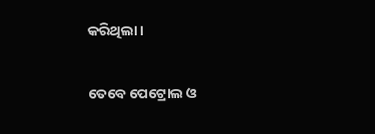କରିଥିଲା ।

ତେବେ ପେଟ୍ରୋଲ ଓ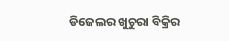ଡିଜେଲର ଖୁଚୁରା ବିକ୍ରିର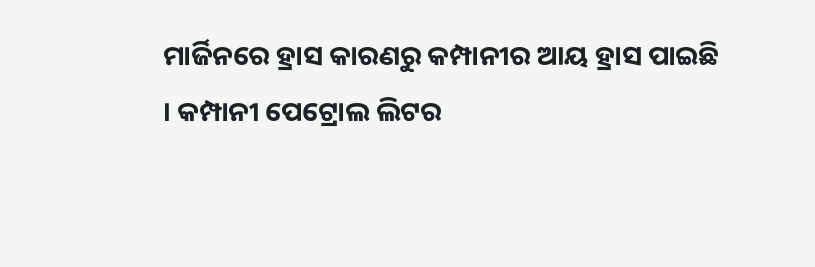ମାର୍ଜିନରେ ହ୍ରାସ କାରଣରୁ କମ୍ପାନୀର ଆୟ ହ୍ରାସ ପାଇଛି । କମ୍ପାନୀ ପେଟ୍ରୋଲ ଲିଟର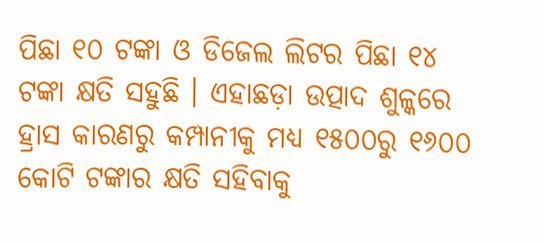ପିଛା ୧୦ ଟଙ୍କା ଓ ଡିଜେଲ ଲିଟର ପିଛା ୧୪ ଟଙ୍କା କ୍ଷତି ସହୁଛି । ଏହାଛଡ଼ା ଉତ୍ପାଦ ଶୁଳ୍କରେ ହ୍ରାସ କାରଣରୁ କମ୍ପାନୀକୁ ମଧ୍ୟ ୧୫୦୦ରୁ ୧୬୦୦ କୋଟି ଟଙ୍କାର କ୍ଷତି ସହିବାକୁ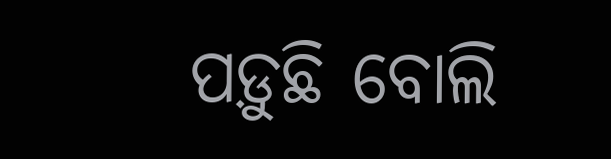ପଡ଼ୁଛି ବୋଲି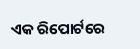ଏକ ରିପୋର୍ଟରେ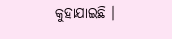କୁହାଯାଇଛି ।